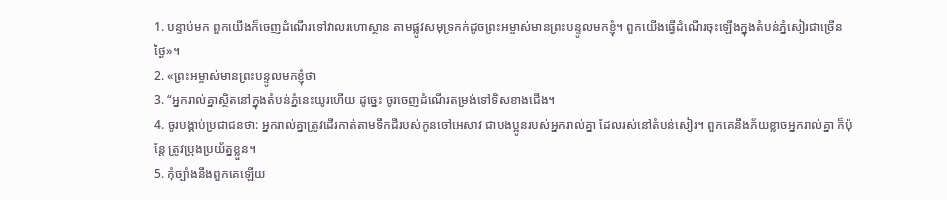1. បន្ទាប់មក ពួកយើងក៏ចេញដំណើរទៅវាលរហោស្ថាន តាមផ្លូវសមុទ្រកក់ដូចព្រះអម្ចាស់មានព្រះបន្ទូលមកខ្ញុំ។ ពួកយើងធ្វើដំណើរចុះឡើងក្នុងតំបន់ភ្នំសៀរជាច្រើនថ្ងៃ»។
2. «ព្រះអម្ចាស់មានព្រះបន្ទូលមកខ្ញុំថា
3. “អ្នករាល់គ្នាស្ថិតនៅក្នុងតំបន់ភ្នំនេះយូរហើយ ដូច្នេះ ចូរចេញដំណើរតម្រង់ទៅទិសខាងជើង។
4. ចូរបង្គាប់ប្រជាជនថា: អ្នករាល់គ្នាត្រូវដើរកាត់តាមទឹកដីរបស់កូនចៅអេសាវ ជាបងប្អូនរបស់អ្នករាល់គ្នា ដែលរស់នៅតំបន់សៀរ។ ពួកគេនឹងភ័យខ្លាចអ្នករាល់គ្នា ក៏ប៉ុន្តែ ត្រូវប្រុងប្រយ័ត្នខ្លួន។
5. កុំច្បាំងនឹងពួកគេឡើយ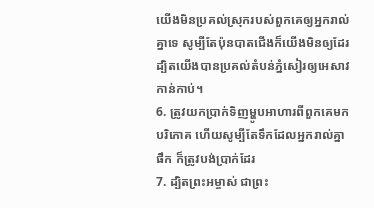យើងមិនប្រគល់ស្រុករបស់ពួកគេឲ្យអ្នករាល់គ្នាទេ សូម្បីតែប៉ុនបាតជើងក៏យើងមិនឲ្យដែរ ដ្បិតយើងបានប្រគល់តំបន់ភ្នំសៀរឲ្យអេសាវកាន់កាប់។
6. ត្រូវយកប្រាក់ទិញម្ហូបអាហារពីពួកគេមកបរិភោគ ហើយសូម្បីតែទឹកដែលអ្នករាល់គ្នាផឹក ក៏ត្រូវបង់ប្រាក់ដែរ
7. ដ្បិតព្រះអម្ចាស់ ជាព្រះ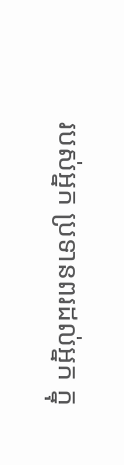របស់អ្នក ប្រទានពរដល់អ្នក ក្នុ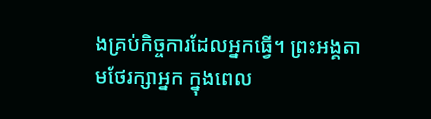ងគ្រប់កិច្ចការដែលអ្នកធ្វើ។ ព្រះអង្គតាមថែរក្សាអ្នក ក្នុងពេល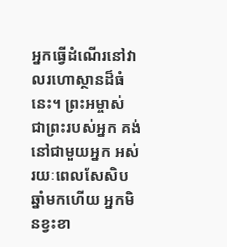អ្នកធ្វើដំណើរនៅវាលរហោស្ថានដ៏ធំនេះ។ ព្រះអម្ចាស់ ជាព្រះរបស់អ្នក គង់នៅជាមួយអ្នក អស់រយៈពេលសែសិបឆ្នាំមកហើយ អ្នកមិនខ្វះខា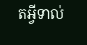តអ្វីទាល់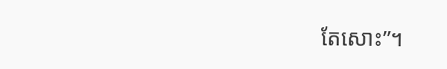តែសោះ”។